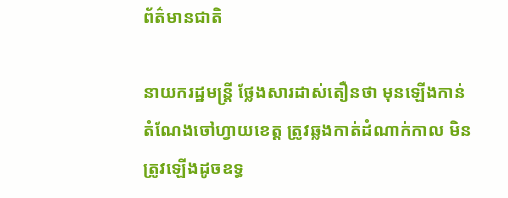ព័ត៌មានជាតិ

នាយករដ្ឋមន្ត្រី ថ្លែងសារដាស់តឿនថា មុនឡើងកាន់តំណែងចៅហ្វាយខេត្ត ត្រូវឆ្លងកាត់ដំណាក់កាល មិនត្រូវឡើងដូចឧទ្ធ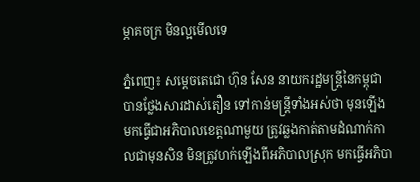ម្ភាគចក្រ មិនល្អមើលទេ

ភ្នំពេញ៖ សម្ដេចតេជោ ហ៊ុន សែន នាយករដ្ឋមន្ត្រីនៃកម្ពុជា បានថ្លែងសារដាស់តឿន ទៅកាន់មន្ត្រីទាំងអស់ថា មុនឡើងមកធ្វើជាអភិបាលខេត្តណាមួយ ត្រូវឆ្លងកាត់តាមដំណាក់កាលជាមុនសិន មិនត្រូវហក់ឡើងពីអភិបាលស្រុក មកធ្វើអភិបា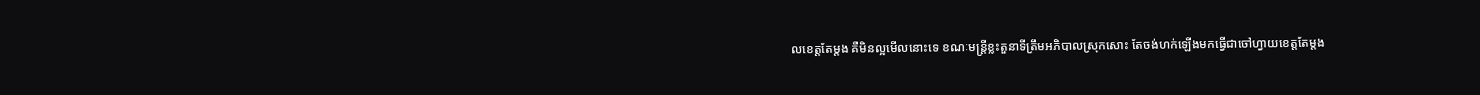លខេត្តតែម្ដង គឺមិនល្អមើលនោះទេ ខណៈមន្រ្តីខ្លះតួនាទីត្រឹមអភិបាលស្រុកសោះ តែចង់ហក់ឡើងមកធ្វើជាចៅហ្វាយខេត្តតែម្តង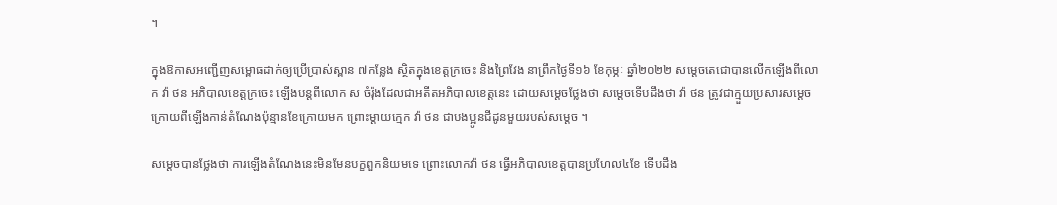។

ក្នុងឱកាសអញ្ជើញសម្ពោធដាក់ឲ្យប្រើប្រាស់ស្ពាន ៧កន្លែង ស្ថិតក្នុងខេត្តក្រចេះ និងព្រៃវែង នាព្រឹកថ្ងៃទី១៦ ខែកុម្ភៈ ឆ្នាំ២០២២ សម្តេចតេជោបានលើកឡើងពីលោក វ៉ា ថន អភិបាលខេត្តក្រចេះ ឡើងបន្តពីលោក ស ចំរ៉ុងដែលជាអតីតអភិបាលខេត្តនេះ ដោយសម្តេចថ្លែងថា សម្តេចទើបដឹងថា វ៉ា ថន ត្រូវជាក្មួយប្រសារសម្តេច ក្រោយពីឡើងកាន់តំណែងប៉ុន្មានខែក្រោយមក ព្រោះម្ដាយក្មេក វ៉ា ថន ជាបងប្អូនជីដូនមួយរបស់សម្ដេច ។

សម្តេចបានថ្លែងថា ការឡើងតំណែងនេះមិនមែនបក្ខពួកនិយមទេ ព្រោះលោកវ៉ា ថន ធ្វើអភិបាលខេត្តបានប្រហែល៤ខែ ទើបដឹង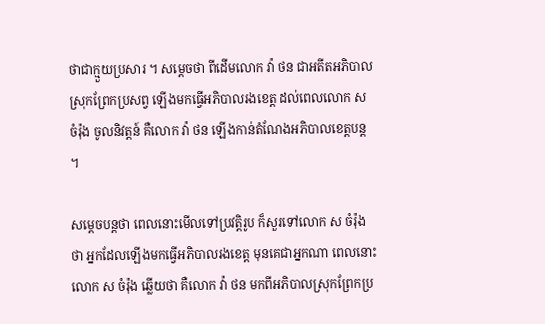ថាជាក្មួយប្រសារ ។ សម្ដេចថា ពីដើមលោក វ៉ា ថន ជាអតីតអភិបាលស្រុកព្រែកប្រសព្វ ឡើងមកធ្វើអភិបាលរងខេត្ត ដល់ពេលលោក ស ចំរ៉ុង ចូលនិវត្តន៍ គឺលោក វ៉ា ថន ឡើងកាន់តំណែងអភិបាលខេត្តបន្ត ។

សម្ដេចបន្តថា ពេលនោះមើលទៅប្រវត្តិរូប ក៏សួរទៅលោក ស ចំរ៉ុង ថា អ្នកដែលឡើងមកធ្វើអភិបាលរងខេត្ត មុនគេជាអ្នកណា ពេលនោះលោក ស ចំរ៉ុង ឆ្លើយថា គឺលោក វ៉ា ថន មកពីអភិបាលស្រុកព្រែកប្រ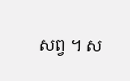សព្វ ។ ស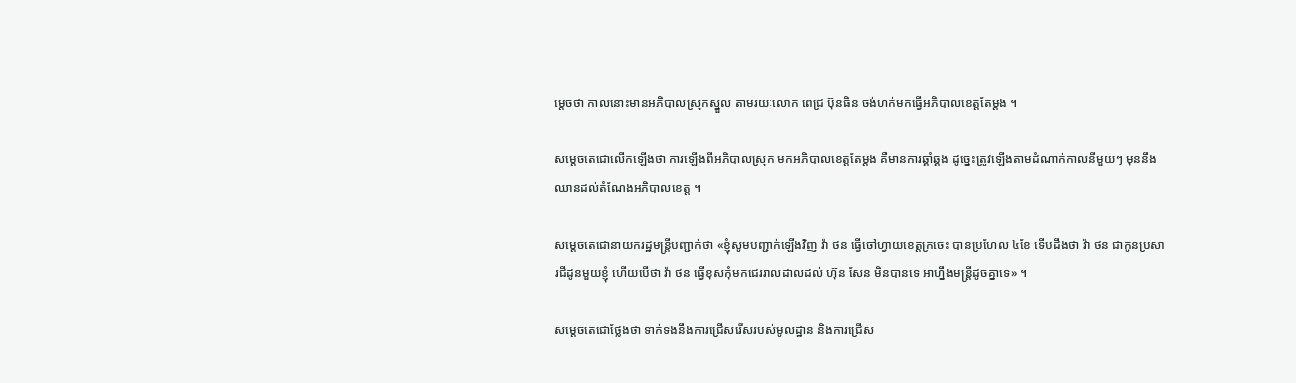ម្ដេចថា កាលនោះមានអភិបាលស្រុកស្នួល តាមរយៈលោក ពេជ្រ ប៊ុនធិន ចង់ហក់មកធ្វើអភិបាលខេត្តតែម្ដង ។

សម្ដេចតេជោលើកឡើងថា ការឡើងពីអភិបាលស្រុក មកអភិបាលខេត្តតែម្ដង គឺមានការឆ្គាំឆ្គង ដូច្នេះត្រូវឡើងតាមដំណាក់កាលនីមួយៗ មុននឹងឈានដល់តំណែងអភិបាលខេត្ត ។

សម្ដេចតេជោនាយករដ្ឋមន្ត្រីបញ្ជាក់ថា «ខ្ញុំសូមបញ្ជាក់ឡើងវិញ វ៉ា ថន ធ្វើចៅហ្វាយខេត្តក្រចេះ បានប្រហែល ៤ខែ ទើបដឹងថា វ៉ា ថន ជាកូនប្រសារជីដូនមួយខ្ញុំ ហើយបើថា វ៉ា ថន ធ្វើខុសកុំមកជេររាលដាលដល់ ហ៊ុន សែន មិនបានទេ អាហ្នឹងមន្ត្រីដូចគ្នាទេ» ។

សម្ដេចតេជោថ្លែងថា ទាក់ទងនឹងការជ្រើសរើសរបស់មូលដ្ឋាន និងការជ្រើស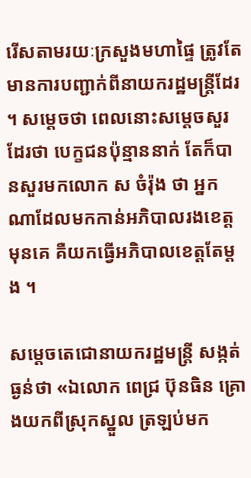រើសតាមរយៈក្រសួងមហាផ្ទៃ ត្រូវតែមានការបញ្ជាក់ពីនាយករដ្ឋមន្ត្រីដែរ ។ សម្ដេចថា ពេលនោះសម្ដេចសួរដែរថា បេក្ខជនប៉ុន្មាននាក់ តែក៏បានសួរមកលោក ស ចំរ៉ុង ថា អ្នកណាដែលមកកាន់អភិបាលរងខេត្តមុនគេ គឺយកធ្វើអភិបាលខេត្តតែម្ដង ។

សម្ដេចតេជោនាយករដ្ឋមន្ត្រី សង្កត់ធ្ងន់ថា «ឯលោក ពេជ្រ ប៊ុនធិន គ្រោងយកពីស្រុកស្នួល ត្រឡប់មក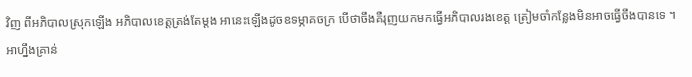វិញ ពីអភិបាលស្រុកឡើង អភិបាលខេត្តត្រង់តែម្ដង អានេះឡើងដូចឧទម្ភាគចក្រ បើថាចឹងគឺរុញយកមកធ្វើអភិបាលរងខេត្ត ត្រៀមចាំកន្លែងមិនអាចធ្វើចឹងបានទេ ។ អាហ្នឹងគ្រាន់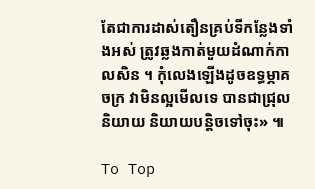តែជាការដាស់តឿនគ្រប់ទីកន្លែងទាំងអស់ ត្រូវឆ្លងកាត់មួយដំណាក់កាលសិន ។ កុំលេងឡើងដូចឧទ្ធម្ភាគចក្រ វាមិនល្អមើលទេ បានជាជ្រុលនិយាយ និយាយបន្តិចទៅចុះ» ៕

To Top